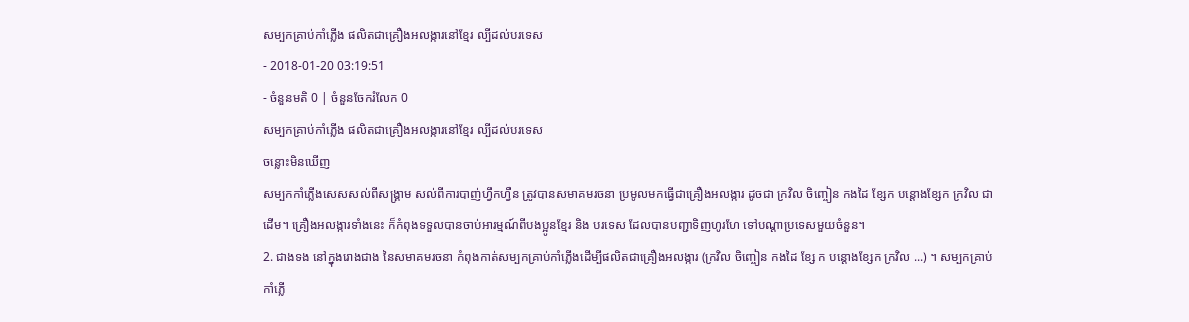សម្បកគ្រាប់កាំភ្លើង ផលិតជាគ្រឿងអលង្ការនៅខ្មែរ ល្បីដល់បរទេស
- 2018-01-20 03:19:51
- ចំនួនមតិ 0 | ចំនួនចែករំលែក 0
សម្បកគ្រាប់កាំភ្លើង ផលិតជាគ្រឿងអលង្ការនៅខ្មែរ ល្បីដល់បរទេស
ចន្លោះមិនឃើញ
សម្បកកាំភ្លើងសេសសល់ពីសង្គ្រាម សល់ពីការបាញ់ហ្វឹកហ្វឺន ត្រូវបានសមាគមរចនា ប្រមូលមកធ្វើជាគ្រឿងអលង្ការ ដូចជា ក្រវិល ចិញ្ចៀន កងដៃ ខ្សែក បន្ដោងខ្សែក ក្រវិល ជាដើម។ គ្រឿងអលង្ការទាំងនេះ ក៏កំពុងទទួលបានចាប់អារម្មណ៍ពីបងប្អូនខ្មែរ និង បរទេស ដែលបានបញ្ជាទិញហូរហែ ទៅបណ្ដាប្រទេសមួយចំនួន។
2. ជាងទង នៅក្នុងរោងជាង នៃសមាគមរចនា កំពុងកាត់សម្បកគ្រាប់កាំភ្លើងដើម្បីផលិតជាគ្រឿងអលង្ការ (ក្រវិល ចិញ្ចៀន កងដៃ ខ្សែ ក បន្តោងខ្សែក ក្រវិល ...) ។ សម្បកគ្រាប់កាំភ្លើ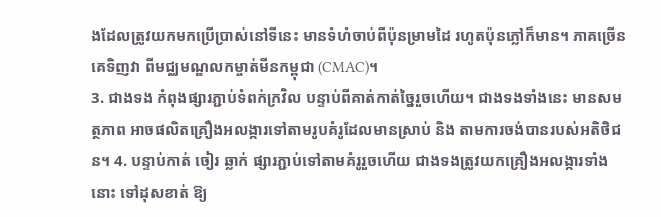ងដែលត្រូវយកមកប្រើប្រាស់នៅទីនេះ មានទំហំចាប់ពីប៉ុនម្រាមដៃ រហូតប៉ុនភ្លៅក៏មាន។ ភាគច្រើន គេទិញវា ពីមជ្ឈមណ្ឌលកម្ចាត់មីនកម្ពុជា (CMAC)។
3. ជាងទង កំពុងផ្សារភ្ជាប់ទំពក់ក្រវិល បន្ទាប់ពីគាត់កាត់ច្នៃរួចហើយ។ ជាងទងទាំងនេះ មានសមត្ថភាព អាចផលិតគ្រឿងអលង្ការទៅតាមរូបគំរូដែលមានស្រាប់ និង តាមការចង់បានរបស់អតិថិជន។ 4. បន្ទាប់កាត់ ចៀរ ឆ្លាក់ ផ្សារភ្ជាប់ទៅតាមគំរូរួចហើយ ជាងទងត្រូវយកគ្រឿងអលង្ការទាំងនោះ ទៅដុសខាត់ ឱ្យ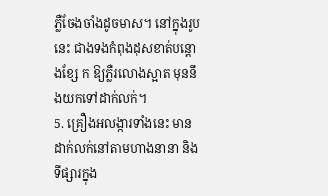ភ្លឺចែងចាំងដូចមាស។ នៅក្នុងរូបនេះ ជាងទងកំពុងដុសខាត់បន្តោងខ្សែ ក ឱ្យភ្លឺរលោងស្អាត មុននឹងយកទៅដាក់លក់។
5. គ្រឿងអលង្ការទាំងនេះ មានដាក់លក់នៅតាមហាងនានា និង ទីផ្សារក្នុង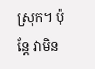ស្រុក។ ប៉ុន្តែ វាមិន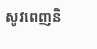សូវពេញនិ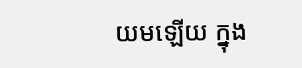យមឡើយ ក្នុង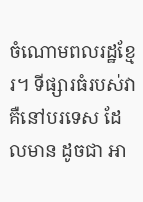ចំណោមពលរដ្ឋខ្មែរ។ ទីផ្សារធំរបស់វា គឺនៅបរទេស ដែលមាន ដូចជា អា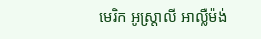មេរិក អូស្ត្រាលី អាល្លឺម៉ង់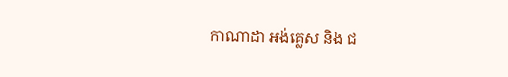កាណាដា អង់គ្លេស និង ជ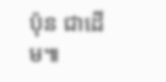ប៉ុន ជាដើម៕